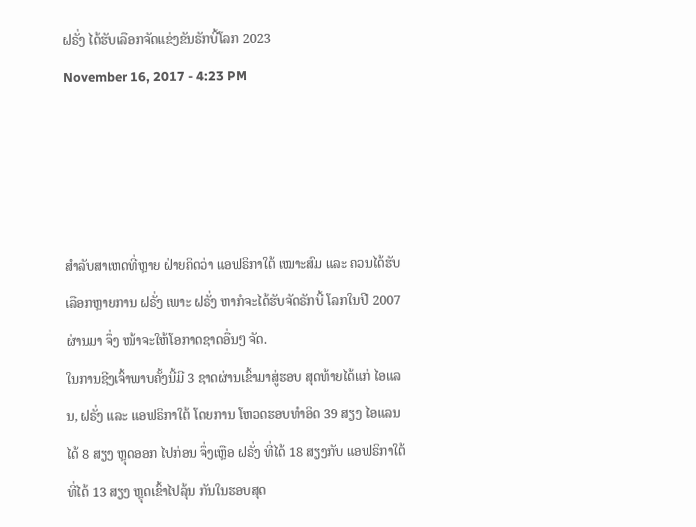ຝຣັ່ງ ໄດ້ຮັບເລືອກຈັດແຂ່ງຂັນຣັກບີ້ໂລກ 2023
November 16, 2017 - 4:23 PM




ສຳລັບສາເຫດທີ່ຫຼາຍ ຝ່າຍຄິດວ່າ ແອຟຣິກາໃຕ້ ເໝາະສົມ ແລະ ຄວນໄດ້ຮັບ ເລືອກຫຼາຍການ ຝຣັ່ງ ເພາະ ຝຣັ່ງ ຫາກໍຈະໄດ້ຮັບຈັດຣັກບີ້ ໂລກໃນປີ 2007 ຜ່ານມາ ຈຶ່ງ ໜ້າຈະໃຫ້ໂອກາດຊາດອື່ນໆ ຈັດ.
ໃນການຊີງເຈົ້າພາບຄັ້ງນີ້ມີ 3 ຊາດຜ່ານເຂົ້າມາສູ່ຮອບ ສຸດທ້າຍໄດ້ແກ່ ໄອແລນ, ຝຣັ່ງ ແລະ ແອຟຣິກາໃຕ້ ໂດຍການ ໂຫວດຮອບທຳອິດ 39 ສຽງ ໄອແລນ ໄດ້ 8 ສຽງ ຫຼຸດອອກ ໄປກ່ອນ ຈຶ່ງເຫຼືອ ຝຣັ່ງ ທີ່ໄດ້ 18 ສຽງກັບ ແອຟຣິກາໃຕ້ ທີ່ໄດ້ 13 ສຽງ ຫຼຸດເຂົ້າໄປລຸ້ນ ກັນໃນຮອບສຸດ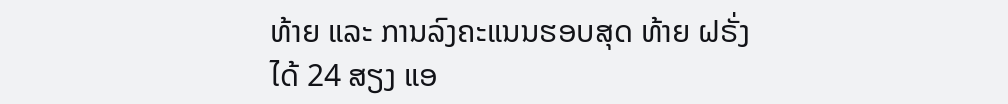ທ້າຍ ແລະ ການລົງຄະແນນຮອບສຸດ ທ້າຍ ຝຣັ່ງ ໄດ້ 24 ສຽງ ແອ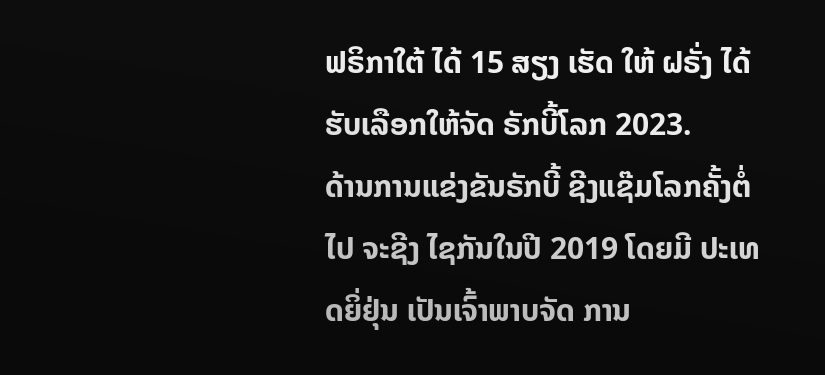ຟຣິກາໃຕ້ ໄດ້ 15 ສຽງ ເຮັດ ໃຫ້ ຝຣັ່ງ ໄດ້ຮັບເລືອກໃຫ້ຈັດ ຣັກບີ້ໂລກ 2023.
ດ້ານການແຂ່ງຂັນຣັກບີ້ ຊີງແຊ໊ມໂລກຄັ້ງຕໍ່ໄປ ຈະຊີງ ໄຊກັນໃນປີ 2019 ໂດຍມີ ປະເທດຍິ່ຢຸ່ນ ເປັນເຈົ້າພາບຈັດ ການ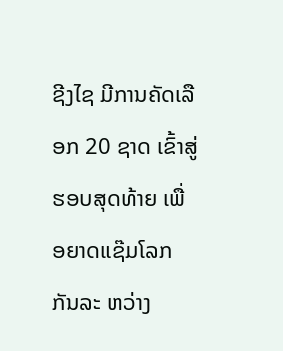ຊີງໄຊ ມີການຄັດເລືອກ 20 ຊາດ ເຂົ້າສູ່ຮອບສຸດທ້າຍ ເພື່ອຍາດແຊ໊ມໂລກກັນລະ ຫວ່າງ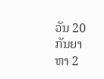ວັນ 20 ກັນຍາ ຫາ 2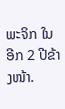ພະຈິກ ໃນອີກ 2 ປີຂ້າງໜ້າ.